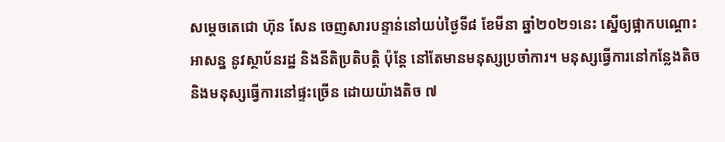សម្ដេចតេជោ ហ៊ុន សែន ចេញសារបន្ទាន់នៅយប់ថ្ងៃទី៨ ខែមីនា ឆ្នាំ២០២១នេះ ស្នើឲ្យផ្អាកបណ្ដោះអាសន្ន នូវស្ថាប័នរដ្ឋ និងនីតិប្រតិបត្តិ ប៉ុន្ដែ នៅតែមានមនុស្សប្រចាំការ។ មនុស្សធ្វើការនៅកន្លែងតិច និងមនុស្សធ្វើការនៅផ្ទះច្រើន ដោយយ៉ាងតិច ៧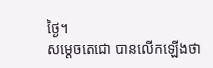ថ្ងៃ។
សម្ដេចតេជោ បានលើកឡើងថា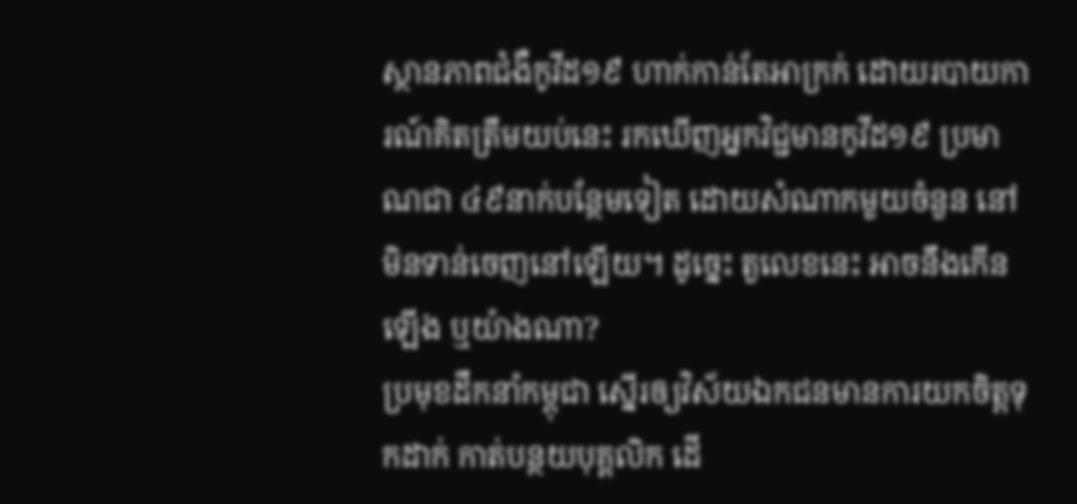ស្ថានភាពជំងឺកូវីដ១៩ ហាក់កាន់តែអាក្រក់ ដោយរបាយការណ៍គិតត្រឹមយប់នេះ រកឃើញអ្នកវិជ្ជមានកូវីដ១៩ ប្រមាណជា ៤៩នាក់បន្ថែមទៀត ដោយសំណាកមួយចំនួន នៅមិនទាន់ចេញនៅឡើយ។ ដូច្នេះ តួលេខនេះ អាចនឹងកើនឡើង ឬយ៉ាងណា?
ប្រមុខដឹកនាំកម្ពុជា ស្នើរឲ្យវិស័យឯកជនមានការយកចិត្តទុកដាក់ កាត់បន្ថយបុគ្គលិក ដើ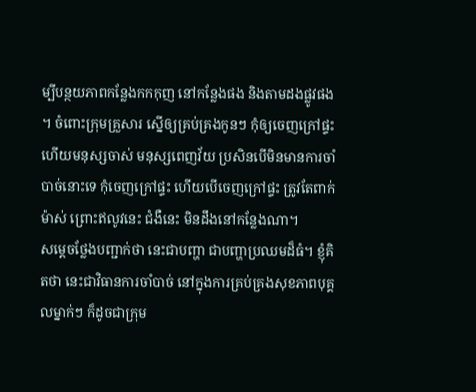ម្បីបន្ថយភាពកន្លែងកកកុញ នៅកន្លែងផង និងតាមដងផ្លូវផង ។ ចំពោះក្រុមគ្រួសារ ស្នើឲ្យគ្រប់គ្រងកូនៗ កុំឲ្យចេញក្រៅផ្ទះ ហើយមនុស្សចាស់ មនុស្សពេញវ័យ ប្រសិនបើមិនមានការចាំបាច់នោះទេ កុំចេញក្រៅផ្ទះ ហើយបើចេញក្រៅផ្ទះ ត្រូវតែពាក់ម៉ាស់ ព្រោះឥលូវនេះ ជំងឺនេះ មិនដឹងនៅកន្លែងណា។
សម្តេចថ្លែងបញ្ជាក់ថា នេះជាបញ្ហា ជាបញ្ហាប្រឈមដ៏ធំ។ ខ្ញុំគិតថា នេះជាវិធានការចាំបាច់ នៅក្នុងការគ្រប់គ្រងសុខភាពបុគ្គលម្នាក់ៗ ក៏ដូចជាក្រុម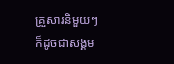គ្រួសារនិមួយៗ ក៏ដូចជាសង្គម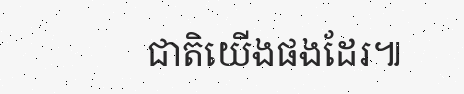ជាតិយើងផងដែរ៕